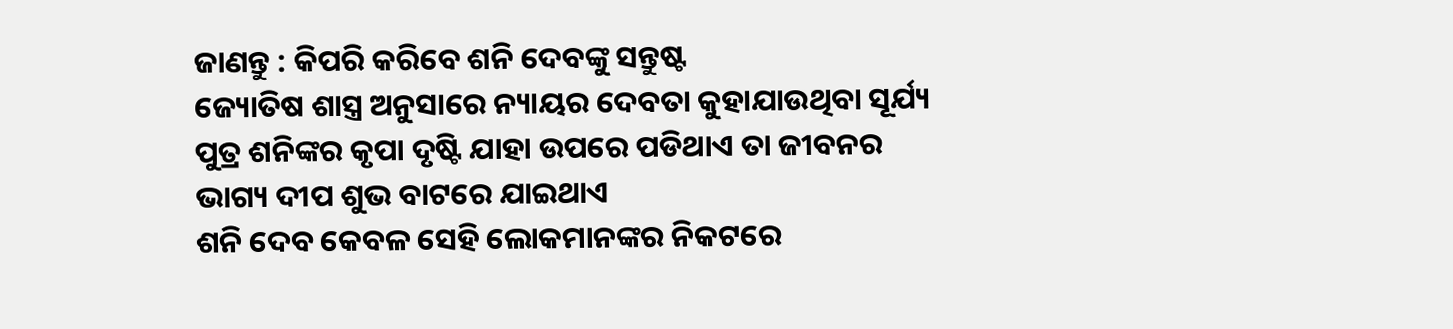ଜାଣନ୍ତୁ : କିପରି କରିବେ ଶନି ଦେବଙ୍କୁ ସନ୍ତୁଷ୍ଟ
ଜ୍ୟୋତିଷ ଶାସ୍ତ୍ର ଅନୁସାରେ ନ୍ୟାୟର ଦେବତା କୁହାଯାଉଥିବା ସୂର୍ଯ୍ୟ ପୁତ୍ର ଶନିଙ୍କର କୃପା ଦୃଷ୍ଟି ଯାହା ଉପରେ ପଡିଥାଏ ତା ଜୀବନର ଭାଗ୍ୟ ଦୀପ ଶୁଭ ବାଟରେ ଯାଇଥାଏ
ଶନି ଦେବ କେବଳ ସେହି ଲୋକମାନଙ୍କର ନିକଟରେ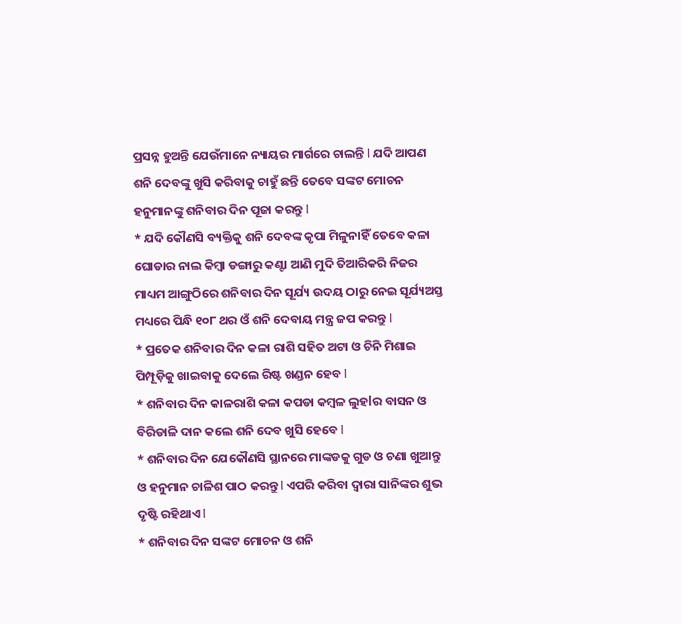ପ୍ରସନ୍ନ ହୁଅନ୍ତି ଯେଉଁମାନେ ନ୍ୟାୟର ମାର୍ଗରେ ଚାଲନ୍ତି l ଯଦି ଆପଣ ଶନି ଦେବଙ୍କୁ ଖୁସି କରିବାକୁ ଚାହୁଁ ଛନ୍ତି ତେବେ ସଙ୍କଟ ମୋଚନ ହନୁମାନଙ୍କୁ ଶନିବାର ଦିନ ପୂଜା କରନ୍ତୁ l
* ଯଦି କୌଣସି ବ୍ୟକ୍ତିକୁ ଶନି ଦେବଙ୍କ କୃପା ମିଳୁନାହିଁ ତେବେ କଳା ଘୋଡାର ନାଲ କିମ୍ବା ଡଙ୍ଗାରୁ କଣ୍ଟା ଆଣି ମୁଦି ତିଆରିକରି ନିଜର ମାଧ୍ୟମ ଆଙ୍ଗୁଠିରେ ଶନିବାର ଦିନ ସୂର୍ଯ୍ୟ ଉଦୟ ଠାରୁ ନେଇ ସୂର୍ଯ୍ୟଅସ୍ତ ମଧ୍ୟରେ ପିନ୍ଧି ୧୦୮ ଥର ଓଁ ଶନି ଦେବାୟ ମନ୍ତ୍ର ଜପ କରନ୍ତୁ l
* ପ୍ରତେକ ଶନିବାର ଦିନ କଳା ରାଶି ସହିତ ଅଟା ଓ ଚିନି ମିଶାଇ ପିମ୍ପୂଡ଼ିକୁ ଖାଇବାକୁ ଦେଲେ ରିଷ୍ଟ ଖଣ୍ଡନ ହେବ l
* ଶନିବାର ଦିନ କାଳରାଶି କଳା କପଡା କମ୍ବଳ ଲୁହlର ବାସନ ଓ ବିରିଡାଳି ଦାନ କଲେ ଶନି ଦେବ ଖୁସି ହେବେ l
* ଶନିବାର ଦିନ ଯେକୌଣସି ସ୍ଥାନରେ ମାଙ୍କଡକୁ ଗୁଡ ଓ ଚଣା ଖୁଆନ୍ତୁ ଓ ହନୁମାନ ଚାଳିଶ ପାଠ କରନ୍ତୁ l ଏପରି କରିବା ଦ୍ୱାରା ସାନିଙ୍କର ଶୁଭ ଦୃଷ୍ଟି ରହିଥାଏ l
* ଶନିବାର ଦିନ ସଙ୍କଟ ମୋଚନ ଓ ଶନି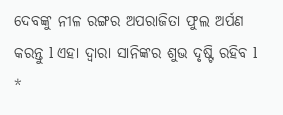ଦେବଙ୍କୁ ନୀଳ ରଙ୍ଗର ଅପରାଜିତା ଫୁଲ ଅର୍ପଣ କରନ୍ତୁ l ଏହା ଦ୍ୱାରା ସାନିଙ୍କର ଶୁଭ ଦୃଷ୍ଟି ରହିବ l
*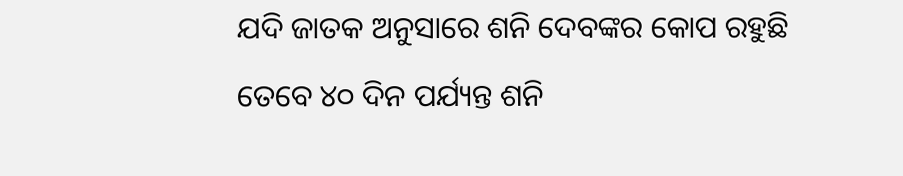ଯଦି ଜାତକ ଅନୁସାରେ ଶନି ଦେବଙ୍କର କୋପ ରହୁଛି ତେବେ ୪୦ ଦିନ ପର୍ଯ୍ୟନ୍ତ ଶନି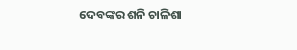ଦେବଙ୍କର ଶନି ଚାଳିଶା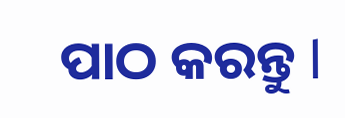ପାଠ କରନ୍ତୁ l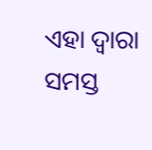ଏହା ଦ୍ୱାରା ସମସ୍ତ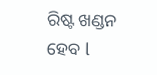ରିଷ୍ଟ ଖଣ୍ଡନ ହେବ l